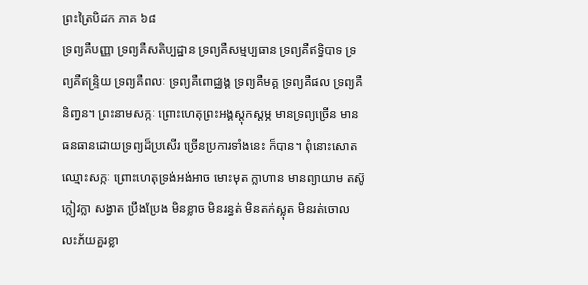ព្រះត្រៃបិដក ភាគ ៦៨
ទ្រព្យគឺបញ្ញា ទ្រព្យគឺសតិប្បដ្ឋាន ទ្រព្យគឺសម្មប្បធាន ទ្រព្យគឺឥទ្ធិបាទ ទ្រព្យគឺឥន្រ្ទិយ ទ្រព្យគឺពលៈ ទ្រព្យគឺពោជ្ឈង្គ ទ្រព្យគឺមគ្គ ទ្រព្យគឺផល ទ្រព្យគឺនិពា្វន។ ព្រះនាមសក្កៈ ព្រោះហេតុព្រះអង្គស្តុកស្ដម្ភ មានទ្រព្យច្រើន មានធនធានដោយទ្រព្យដ៏ប្រសើរ ច្រើនប្រការទាំងនេះ ក៏បាន។ ពុំនោះសោត ឈ្មោះសក្កៈ ព្រោះហេតុទ្រង់អង់អាច មោះមុត ក្លាហាន មានព្យាយាម តស៊ូ ក្លៀវក្លា សង្វាត ប្រឹងប្រែង មិនខ្លាច មិនរន្ធត់ មិនតក់ស្លុត មិនរត់ចោល លះភ័យគួរខ្លា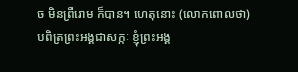ច មិនព្រឺរោម ក៏បាន។ ហេតុនោះ (លោកពោលថា) បពិត្រព្រះអង្គជាសក្កៈ ខ្ញុំព្រះអង្គ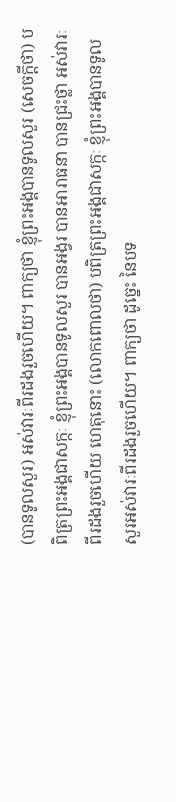(បានទូលសួរ) អស់វារៈពីរដងរួចហើយ។ ពាក្យថា ខ្ញុំព្រះអង្គបានទូលសួរ (សេចក្តីថា) បពិត្រព្រះអង្គជាសក្កៈ ខ្ញុំព្រះអង្គបានទូលសួរ បានអង្វរ បានអារាធនា បានជ្រះថ្លា អស់វារៈពីរដងរួចហើយ ហេតុនោះ (លោកពោលថា) បពិត្រព្រះអង្គជាសក្កៈ ខ្ញុំព្រះអង្គបានទូលសួរអស់វារៈពីរដងរួចហើយ។ ពាក្យថា ដូច្នេះ នៃបទ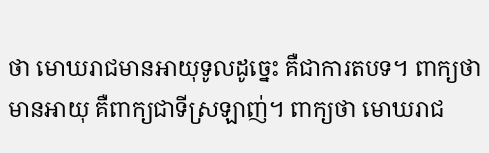ថា មោឃរាជមានអាយុទូលដូច្នេះ គឺជាការតបទ។ ពាក្យថា មានអាយុ គឺពាក្យជាទីស្រឡាញ់។ ពាក្យថា មោឃរាជ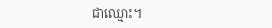ជាឈ្មោះ។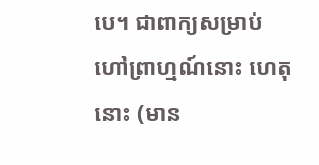បេ។ ជាពាក្យសម្រាប់ហៅព្រាហ្មណ៍នោះ ហេតុនោះ (មាន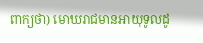ពាក្យថា) មោឃរាជមានអាយុទូលដូ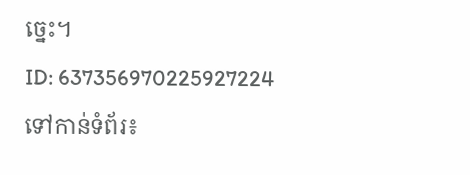ច្នេះ។
ID: 637356970225927224
ទៅកាន់ទំព័រ៖